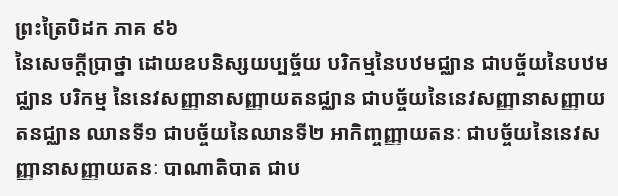ព្រះត្រៃបិដក ភាគ ៩៦
នៃសេចក្តីប្រាថ្នា ដោយឧបនិស្សយប្បច្ច័យ បរិកម្មនៃបឋមជ្ឈាន ជាបច្ច័យនៃបឋមជ្ឈាន បរិកម្ម នៃនេវសញ្ញានាសញ្ញាយតនជ្ឈាន ជាបច្ច័យនៃនេវសញ្ញានាសញ្ញាយតនជ្ឈាន ឈានទី១ ជាបច្ច័យនៃឈានទី២ អាកិញ្ចញ្ញាយតនៈ ជាបច្ច័យនៃនេវសញ្ញានាសញ្ញាយតនៈ បាណាតិបាត ជាប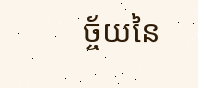ច្ច័យនៃ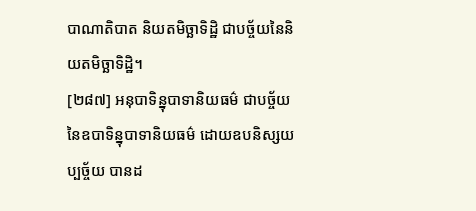បាណាតិបាត និយតមិច្ឆាទិដ្ឋិ ជាបច្ច័យនៃនិយតមិច្ឆាទិដ្ឋិ។
[២៨៧] អនុបាទិន្នុបាទានិយធម៌ ជាបច្ច័យ នៃឧបាទិន្នុបាទានិយធម៌ ដោយឧបនិស្សយប្បច្ច័យ បានដ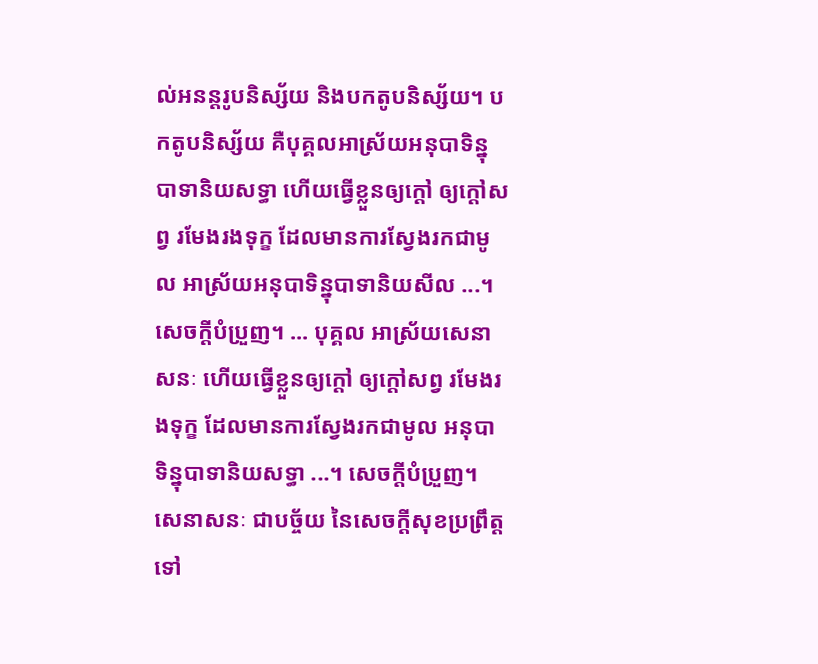ល់អនន្តរូបនិស្ស័យ និងបកតូបនិស្ស័យ។ បកតូបនិស្ស័យ គឺបុគ្គលអាស្រ័យអនុបាទិន្នុបាទានិយសទ្ធា ហើយធ្វើខ្លួនឲ្យក្តៅ ឲ្យក្តៅសព្វ រមែងរងទុក្ខ ដែលមានការស្វែងរកជាមូល អាស្រ័យអនុបាទិន្នុបាទានិយសីល ...។ សេចក្តីបំប្រួញ។ ... បុគ្គល អាស្រ័យសេនាសនៈ ហើយធ្វើខ្លួនឲ្យក្តៅ ឲ្យក្តៅសព្វ រមែងរងទុក្ខ ដែលមានការស្វែងរកជាមូល អនុបាទិន្នុបាទានិយសទ្ធា ...។ សេចក្តីបំប្រួញ។ សេនាសនៈ ជាបច្ច័យ នៃសេចក្តីសុខប្រព្រឹត្តទៅ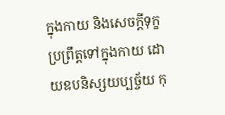ក្នុងកាយ និងសេចក្តីទុក្ខប្រព្រឹត្តទៅក្នុងកាយ ដោយឧបនិស្សយប្បច្ច័យ កុ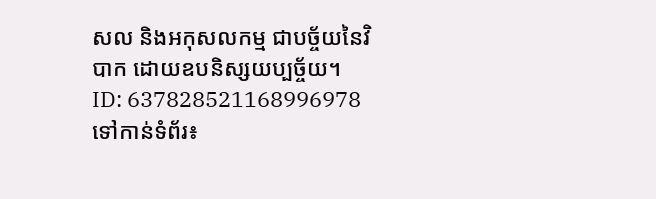សល និងអកុសលកម្ម ជាបច្ច័យនៃវិបាក ដោយឧបនិស្សយប្បច្ច័យ។
ID: 637828521168996978
ទៅកាន់ទំព័រ៖